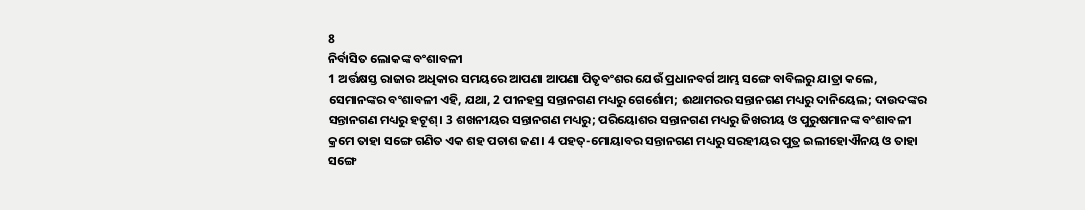8
ନିର୍ବାସିତ ଲୋକଙ୍କ ବଂଶାବଳୀ
1 ଅର୍ତ୍ତକ୍ଷସ୍ତ ରାଜାର ଅଧିକାର ସମୟରେ ଆପଣା ଆପଣା ପିତୃବଂଶର ଯେଉଁ ପ୍ରଧାନବର୍ଗ ଆମ୍ଭ ସଙ୍ଗେ ବାବିଲରୁ ଯାତ୍ରା କଲେ, ସେମାନଙ୍କର ବଂଶାବଳୀ ଏହି, ଯଥା, 2 ପୀନହସ୍ର ସନ୍ତାନଗଣ ମଧ୍ୟରୁ ଗେର୍ଶୋମ; ଈଥାମରର ସନ୍ତାନଗଣ ମଧ୍ୟରୁ ଦାନିୟେଲ; ଦାଉଦଙ୍କର ସନ୍ତାନଗଣ ମଧ୍ୟରୁ ହଟୂଶ୍। 3 ଶଖନୀୟର ସନ୍ତାନଗଣ ମଧ୍ୟରୁ; ପରିୟୋଶର ସନ୍ତାନଗଣ ମଧ୍ୟରୁ ଜିଖରୀୟ ଓ ପୁରୁଷମାନଙ୍କ ବଂଶାବଳୀ କ୍ରମେ ତାହା ସଙ୍ଗେ ଗଣିତ ଏକ ଶହ ପଚାଶ ଜଣ। 4 ପହତ୍-ମୋୟାବର ସନ୍ତାନଗଣ ମଧ୍ୟରୁ ସରହୀୟର ପୁତ୍ର ଇଲୀହୋଐନୟ ଓ ତାହା ସଙ୍ଗେ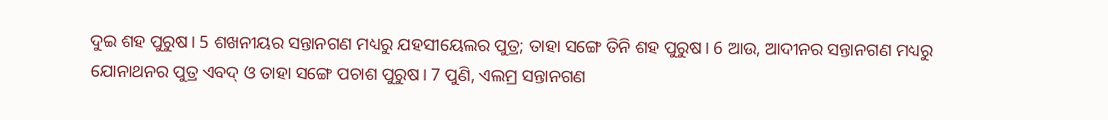ଦୁଇ ଶହ ପୁରୁଷ। 5 ଶଖନୀୟର ସନ୍ତାନଗଣ ମଧ୍ୟରୁ ଯହସୀୟେଲର ପୁତ୍ର; ତାହା ସଙ୍ଗେ ତିନି ଶହ ପୁରୁଷ। 6 ଆଉ, ଆଦୀନର ସନ୍ତାନଗଣ ମଧ୍ୟରୁ ଯୋନାଥନର ପୁତ୍ର ଏବଦ୍ ଓ ତାହା ସଙ୍ଗେ ପଚାଶ ପୁରୁଷ। 7 ପୁଣି, ଏଲମ୍ର ସନ୍ତାନଗଣ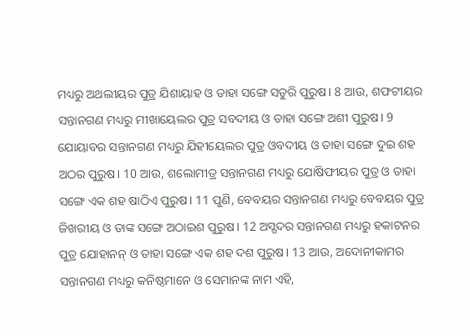ମଧ୍ୟରୁ ଅଥଲୀୟର ପୁତ୍ର ଯିଶାୟାହ ଓ ତାହା ସଙ୍ଗେ ସତୁରି ପୁରୁଷ। 8 ଆଉ, ଶଫଟୀୟର ସନ୍ତାନଗଣ ମଧ୍ୟରୁ ମୀଖାୟେଲର ପୁତ୍ର ସବଦୀୟ ଓ ତାହା ସଙ୍ଗେ ଅଶୀ ପୁରୁଷ। 9 ଯୋୟାବର ସନ୍ତାନଗଣ ମଧ୍ୟରୁ ଯିହୀୟେଲର ପୁତ୍ର ଓବଦୀୟ ଓ ତାହା ସଙ୍ଗେ ଦୁଇ ଶହ ଅଠର ପୁରୁଷ। 10 ଆଉ, ଶଲୋମୀତ୍ର ସନ୍ତାନଗଣ ମଧ୍ୟରୁ ଯୋଷିଫୀୟର ପୁତ୍ର ଓ ତାହା ସଙ୍ଗେ ଏକ ଶହ ଷାଠିଏ ପୁରୁଷ। 11 ପୁଣି, ବେବୟର ସନ୍ତାନଗଣ ମଧ୍ୟରୁ ବେବୟର ପୁତ୍ର ଜିଖରୀୟ ଓ ତାଙ୍କ ସଙ୍ଗେ ଅଠାଇଶ ପୁରୁଷ। 12 ଅସ୍ଗଦର ସନ୍ତାନଗଣ ମଧ୍ୟରୁ ହକାଟନର ପୁତ୍ର ଯୋହାନନ୍ ଓ ତାହା ସଙ୍ଗେ ଏକ ଶହ ଦଶ ପୁରୁଷ। 13 ଆଉ, ଅଦୋନୀକାମର ସନ୍ତାନଗଣ ମଧ୍ୟରୁ କନିଷ୍ଠମାନେ ଓ ସେମାନଙ୍କ ନାମ ଏହି,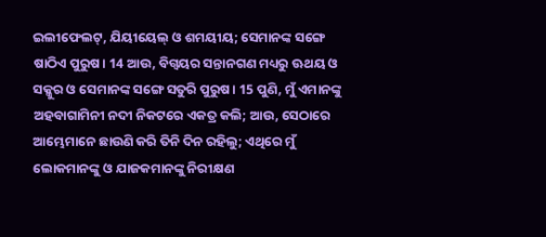ଇଲୀଫେଲଟ୍, ଯିୟୀୟେଲ୍ ଓ ଶମୟୀୟ; ସେମାନଙ୍କ ସଙ୍ଗେ ଷାଠିଏ ପୁରୁଷ। 14 ଆଉ, ବିଗ୍ବୟର ସନ୍ତାନଗଣ ମଧ୍ୟରୁ ଊଥୟ ଓ ସକ୍କୁର ଓ ସେମାନଙ୍କ ସଙ୍ଗେ ସତୁରି ପୁରୁଷ। 15 ପୁଣି, ମୁଁ ଏମାନଙ୍କୁ ଅହବାଗାମିନୀ ନଦୀ ନିକଟରେ ଏକତ୍ର କଲି; ଆଉ, ସେଠାରେ ଆମ୍ଭେମାନେ ଛାଉଣି କରି ତିନି ଦିନ ରହିଲୁ; ଏଥିରେ ମୁଁ ଲୋକମାନଙ୍କୁ ଓ ଯାଜକମାନଙ୍କୁ ନିରୀକ୍ଷଣ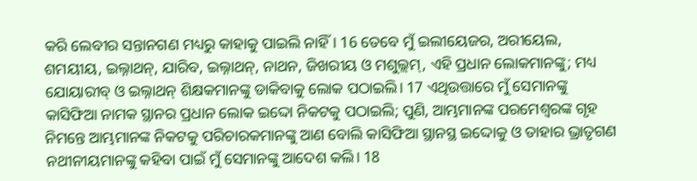କରି ଲେବୀର ସନ୍ତାନଗଣ ମଧ୍ୟରୁ କାହାକୁ ପାଇଲି ନାହିଁ। 16 ତେବେ ମୁଁ ଇଲୀୟେଜର, ଅରୀୟେଲ, ଶମୟୀୟ, ଇଲ୍ନାଥନ୍, ଯାରିବ, ଇଲ୍ନାଥନ୍, ନାଥନ, ଜିଖରୀୟ ଓ ମଶୁଲ୍ଲମ୍, ଏହି ପ୍ରଧାନ ଲୋକମାନଙ୍କୁ; ମଧ୍ୟ ଯୋୟାରୀବ୍ ଓ ଇଲ୍ନାଥନ୍ ଶିକ୍ଷକମାନଙ୍କୁ ଡାକିବାକୁ ଲୋକ ପଠାଇଲି। 17 ଏଥିଉତ୍ତାରେ ମୁଁ ସେମାନଙ୍କୁ କାସିଫିଆ ନାମକ ସ୍ଥାନର ପ୍ରଧାନ ଲୋକ ଇଦ୍ଦୋ ନିକଟକୁ ପଠାଇଲି; ପୁଣି, ଆମ୍ଭମାନଙ୍କ ପରମେଶ୍ୱରଙ୍କ ଗୃହ ନିମନ୍ତେ ଆମ୍ଭମାନଙ୍କ ନିକଟକୁ ପରିଚାରକମାନଙ୍କୁ ଆଣ ବୋଲି କାସିଫିଆ ସ୍ଥାନସ୍ଥ ଇଦ୍ଦୋକୁ ଓ ତାହାର ଭ୍ରାତୃଗଣ ନଥୀନୀୟମାନଙ୍କୁ କହିବା ପାଇଁ ମୁଁ ସେମାନଙ୍କୁ ଆଦେଶ କଲି। 18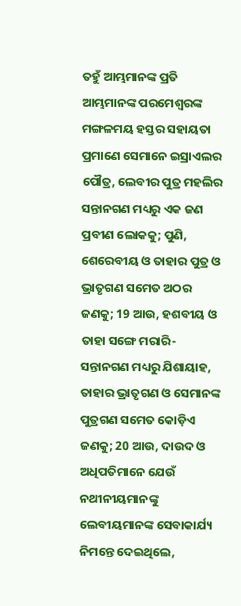ତହୁଁ ଆମ୍ଭମାନଙ୍କ ପ୍ରତି ଆମ୍ଭମାନଙ୍କ ପରମେଶ୍ୱରଙ୍କ ମଙ୍ଗଳମୟ ହସ୍ତର ସହାୟତା ପ୍ରମାଣେ ସେମାନେ ଇସ୍ରାଏଲର ପୌତ୍ର, ଲେବୀର ପୁତ୍ର ମହଲିର ସନ୍ତାନଗଣ ମଧ୍ୟରୁ ଏକ ଜଣ ପ୍ରବୀଣ ଲୋକକୁ; ପୁଣି, ଶେରେବୀୟ ଓ ତାହାର ପୁତ୍ର ଓ ଭ୍ରାତୃଗଣ ସମେତ ଅଠର ଜଣକୁ; 19 ଆଉ, ହଶବୀୟ ଓ ତାହା ସଙ୍ଗେ ମରାରି-ସନ୍ତାନଗଣ ମଧ୍ୟରୁ ଯିଶାୟାହ, ତାହାର ଭ୍ରାତୃଗଣ ଓ ସେମାନଙ୍କ ପୁତ୍ରଗଣ ସମେତ କୋଡ଼ିଏ ଜଣକୁ; 20 ଆଉ, ଦାଉଦ ଓ ଅଧିପତିମାନେ ଯେଉଁ ନଥୀନୀୟମାନଙ୍କୁ ଲେବୀୟମାନଙ୍କ ସେବାକାର୍ଯ୍ୟ ନିମନ୍ତେ ଦେଇଥିଲେ,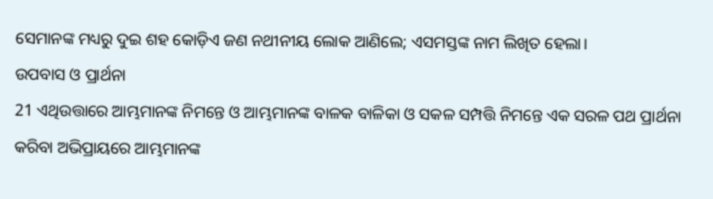ସେମାନଙ୍କ ମଧ୍ୟରୁ ଦୁଇ ଶହ କୋଡ଼ିଏ ଜଣ ନଥୀନୀୟ ଲୋକ ଆଣିଲେ; ଏସମସ୍ତଙ୍କ ନାମ ଲିଖିତ ହେଲା।
ଉପବାସ ଓ ପ୍ରାର୍ଥନା
21 ଏଥିଉତ୍ତାରେ ଆମ୍ଭମାନଙ୍କ ନିମନ୍ତେ ଓ ଆମ୍ଭମାନଙ୍କ ବାଳକ ବାଳିକା ଓ ସକଳ ସମ୍ପତ୍ତି ନିମନ୍ତେ ଏକ ସରଳ ପଥ ପ୍ରାର୍ଥନା କରିବା ଅଭିପ୍ରାୟରେ ଆମ୍ଭମାନଙ୍କ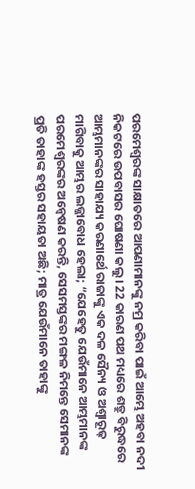ପରମେଶ୍ୱରଙ୍କ ସାକ୍ଷାତରେ ଆପଣାମାନଙ୍କୁ ନମ୍ର କରିବା ପାଇଁ ଆମ୍ଭେ ଅହବା ନଦୀ ନିକଟରେ ଉପବାସର ଘୋଷଣା କଲୁ। 22 କାରଣ ପଥ ମଧ୍ୟରେ ଶତ୍ରୁ ବିରୁଦ୍ଧରେ ଆମ୍ଭମାନଙ୍କର ସାହାଯ୍ୟ କରଣାର୍ଥେ ରାଜାଙ୍କୁ ଏକ ଦଳ ସୈନ୍ୟ ଓ ଅଶ୍ୱାରୂଢ଼ ମାଗିବାକୁ ଆମ୍ଭର ଲଜ୍ଜାବୋଧ ହେଲା; “ଯେହେତୁ ଯେଉଁମାନେ ଆମ୍ଭମାନଙ୍କ ପରମେଶ୍ୱରଙ୍କର ଅନ୍ୱେଷଣ କରନ୍ତି, ସେସମସ୍ତଙ୍କର ମଙ୍ଗଳ ନିମନ୍ତେ ସେମାନଙ୍କ ପ୍ରତି ତାହାଙ୍କ ହସ୍ତର ସହାୟତା ଅଛି; ମାତ୍ର ଯେଉଁମାନେ ତାହାଙ୍କୁ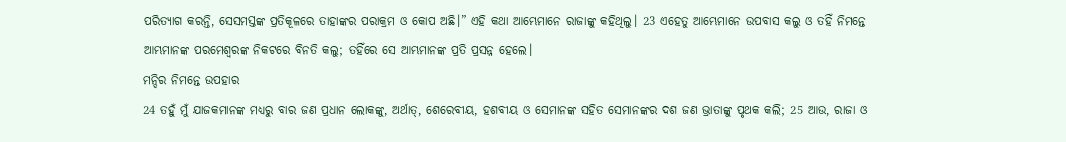ପରିତ୍ୟାଗ କରନ୍ତି, ସେସମସ୍ତଙ୍କ ପ୍ରତିକୂଳରେ ତାହାଙ୍କର ପରାକ୍ରମ ଓ କୋପ ଅଛି।” ଏହି କଥା ଆମ୍ଭେମାନେ ରାଜାଙ୍କୁ କହିଥିଲୁ। 23 ଏହେତୁ ଆମ୍ଭେମାନେ ଉପବାସ କଲୁ ଓ ତହିଁ ନିମନ୍ତେ ଆମ୍ଭମାନଙ୍କ ପରମେଶ୍ୱରଙ୍କ ନିକଟରେ ବିନତି କଲୁ; ତହିଁରେ ସେ ଆମ୍ଭମାନଙ୍କ ପ୍ରତି ପ୍ରସନ୍ନ ହେଲେ।
ମନ୍ଦିର ନିମନ୍ତେ ଉପହାର
24 ତହୁଁ ମୁଁ ଯାଜକମାନଙ୍କ ମଧ୍ୟରୁ ବାର ଜଣ ପ୍ରଧାନ ଲୋକଙ୍କୁ, ଅର୍ଥାତ୍, ଶେରେବୀୟ, ହଶବୀୟ ଓ ସେମାନଙ୍କ ସହିତ ସେମାନଙ୍କର ଦଶ ଜଣ ଭ୍ରାତାଙ୍କୁ ପୃଥକ କଲି; 25 ଆଉ, ରାଜା ଓ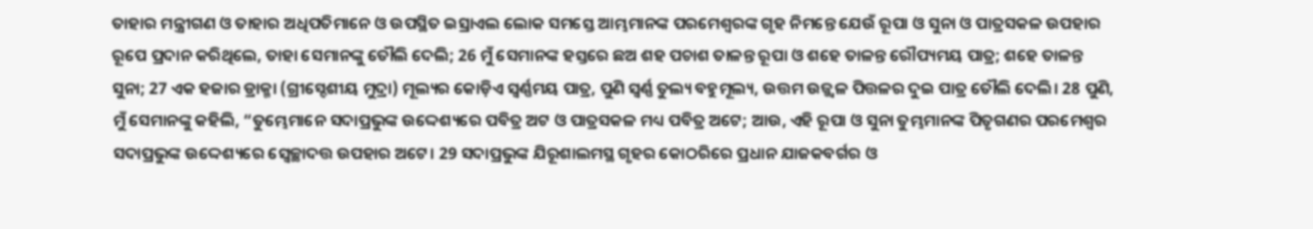ତାହାର ମନ୍ତ୍ରୀଗଣ ଓ ତାହାର ଅଧିପତିମାନେ ଓ ଉପସ୍ଥିତ ଇସ୍ରାଏଲ ଲୋକ ସମସ୍ତେ ଆମ୍ଭମାନଙ୍କ ପରମେଶ୍ୱରଙ୍କ ଗୃହ ନିମନ୍ତେ ଯେଉଁ ରୂପା ଓ ସୁନା ଓ ପାତ୍ରସକଳ ଉପହାର ରୂପେ ପ୍ରଦାନ କରିଥିଲେ, ତାହା ସେମାନଙ୍କୁ ତୌଲି ଦେଲି; 26 ମୁଁ ସେମାନଙ୍କ ହସ୍ତରେ ଛଅ ଶହ ପଚାଶ ତାଳନ୍ତ ରୂପା ଓ ଶହେ ତାଳନ୍ତ ରୌପ୍ୟମୟ ପାତ୍ର; ଶହେ ତାଳନ୍ତ ସୁନା; 27 ଏକ ହଜାର ଡ୍ରାକ୍ମା (ଗ୍ରୀସ୍ଦେଶୀୟ ମୁଦ୍ରା) ମୂଲ୍ୟର କୋଡ଼ିଏ ସ୍ୱର୍ଣ୍ଣମୟ ପାତ୍ର, ପୁଣି ସ୍ୱର୍ଣ୍ଣ ତୁଲ୍ୟ ବହୁମୂଲ୍ୟ, ଉତ୍ତମ ଉଜ୍ଜ୍ୱଳ ପିତ୍ତଳର ଦୁଇ ପାତ୍ର ତୌଲି ଦେଲି। 28 ପୁଣି, ମୁଁ ସେମାନଙ୍କୁ କହିଲି, “ତୁମ୍ଭେମାନେ ସଦାପ୍ରଭୁଙ୍କ ଉଦ୍ଦେଶ୍ୟରେ ପବିତ୍ର ଅଟ ଓ ପାତ୍ରସକଳ ମଧ୍ୟ ପବିତ୍ର ଅଟେ; ଆଉ, ଏହି ରୂପା ଓ ସୁନା ତୁମ୍ଭମାନଙ୍କ ପିତୃଗଣର ପରମେଶ୍ୱର ସଦାପ୍ରଭୁଙ୍କ ଉଦ୍ଦେଶ୍ୟରେ ସ୍ୱେଚ୍ଛାଦତ୍ତ ଉପହାର ଅଟେ। 29 ସଦାପ୍ରଭୁଙ୍କ ଯିରୂଶାଲମସ୍ଥ ଗୃହର କୋଠରିରେ ପ୍ରଧାନ ଯାଜକବର୍ଗର ଓ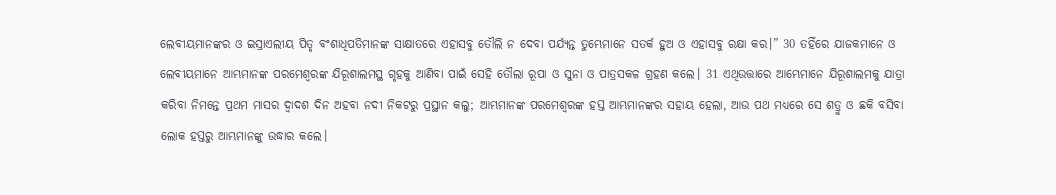ଲେବୀୟମାନଙ୍କର ଓ ଇସ୍ରାଏଲୀୟ ପିତୃ ବଂଶାଧିପତିମାନଙ୍କ ସାକ୍ଷାତରେ ଏହାସବୁ ତୌଲି ନ ଦେବା ପର୍ଯ୍ୟନ୍ତ ତୁମ୍ଭେମାନେ ସତର୍କ ହୁଅ ଓ ଏହାସବୁ ରକ୍ଷା କର।” 30 ତହିଁରେ ଯାଜକମାନେ ଓ ଲେବୀୟମାନେ ଆମ୍ଭମାନଙ୍କ ପରମେଶ୍ୱରଙ୍କ ଯିରୂଶାଲମସ୍ଥ ଗୃହକୁ ଆଣିବା ପାଇଁ ସେହି ତୌଲା ରୂପା ଓ ସୁନା ଓ ପାତ୍ରସକଳ ଗ୍ରହଣ କଲେ। 31 ଏଥିଉତ୍ତାରେ ଆମ୍ଭେମାନେ ଯିରୂଶାଲମକୁ ଯାତ୍ରା କରିବା ନିମନ୍ତେ ପ୍ରଥମ ମାସର ଦ୍ୱାଦଶ ଦିନ ଅହବା ନଦୀ ନିକଟରୁ ପ୍ରସ୍ଥାନ କଲୁ; ଆମ୍ଭମାନଙ୍କ ପରମେଶ୍ୱରଙ୍କ ହସ୍ତ ଆମ୍ଭମାନଙ୍କର ସହାୟ ହେଲା, ଆଉ ପଥ ମଧ୍ୟରେ ସେ ଶତ୍ରୁ ଓ ଛକି ବସିବା ଲୋକ ହସ୍ତରୁ ଆମ୍ଭମାନଙ୍କୁ ଉଦ୍ଧାର କଲେ।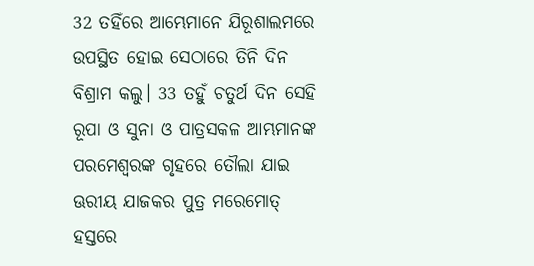32 ତହିଁରେ ଆମ୍ଭେମାନେ ଯିରୂଶାଲମରେ ଉପସ୍ଥିତ ହୋଇ ସେଠାରେ ତିନି ଦିନ ବିଶ୍ରାମ କଲୁ। 33 ତହୁଁ ଚତୁର୍ଥ ଦିନ ସେହି ରୂପା ଓ ସୁନା ଓ ପାତ୍ରସକଳ ଆମ୍ଭମାନଙ୍କ ପରମେଶ୍ୱରଙ୍କ ଗୃହରେ ତୌଲା ଯାଇ ଊରୀୟ ଯାଜକର ପୁତ୍ର ମରେମୋତ୍ ହସ୍ତରେ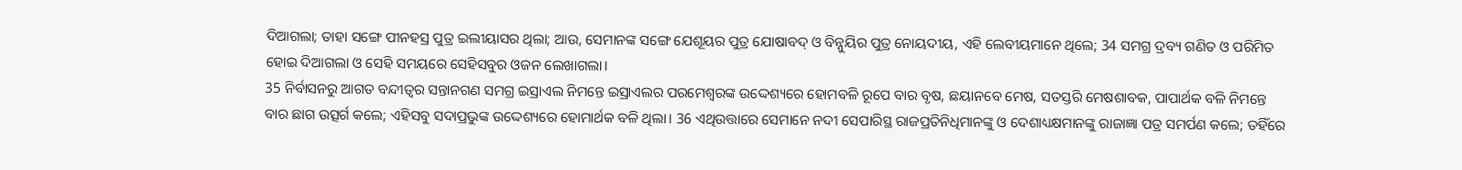ଦିଆଗଲା; ତାହା ସଙ୍ଗେ ପୀନହସ୍ର ପୁତ୍ର ଇଲୀୟାସର ଥିଲା; ଆଉ, ସେମାନଙ୍କ ସଙ୍ଗେ ଯେଶୂୟର ପୁତ୍ର ଯୋଷାବଦ୍ ଓ ବିନ୍ନୁୟିର ପୁତ୍ର ନୋୟଦୀୟ, ଏହି ଲେବୀୟମାନେ ଥିଲେ; 34 ସମଗ୍ର ଦ୍ରବ୍ୟ ଗଣିତ ଓ ପରିମିତ ହୋଇ ଦିଆଗଲା ଓ ସେହି ସମୟରେ ସେହିସବୁର ଓଜନ ଲେଖାଗଲା।
35 ନିର୍ବାସନରୁ ଆଗତ ବନ୍ଦୀତ୍ୱର ସନ୍ତାନଗଣ ସମଗ୍ର ଇସ୍ରାଏଲ ନିମନ୍ତେ ଇସ୍ରାଏଲର ପରମେଶ୍ୱରଙ୍କ ଉଦ୍ଦେଶ୍ୟରେ ହୋମବଳି ରୂପେ ବାର ବୃଷ, ଛୟାନବେ ମେଷ, ସତସ୍ତରି ମେଷଶାବକ, ପାପାର୍ଥକ ବଳି ନିମନ୍ତେ ବାର ଛାଗ ଉତ୍ସର୍ଗ କଲେ; ଏହିସବୁ ସଦାପ୍ରଭୁଙ୍କ ଉଦ୍ଦେଶ୍ୟରେ ହୋମାର୍ଥକ ବଳି ଥିଲା। 36 ଏଥିଉତ୍ତାରେ ସେମାନେ ନଦୀ ସେପାରିସ୍ଥ ରାଜପ୍ରତିନିଧିମାନଙ୍କୁ ଓ ଦେଶାଧ୍ୟକ୍ଷମାନଙ୍କୁ ରାଜାଜ୍ଞା ପତ୍ର ସମର୍ପଣ କଲେ; ତହିଁରେ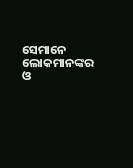ସେମାନେ ଲୋକମାନଙ୍କର ଓ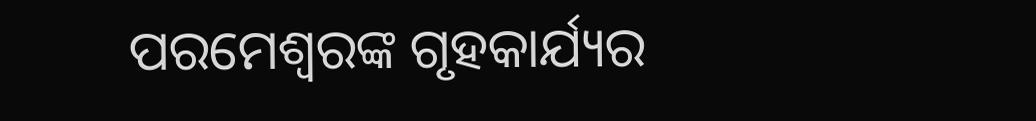ପରମେଶ୍ୱରଙ୍କ ଗୃହକାର୍ଯ୍ୟର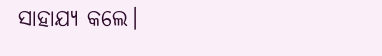ସାହାଯ୍ୟ କଲେ।